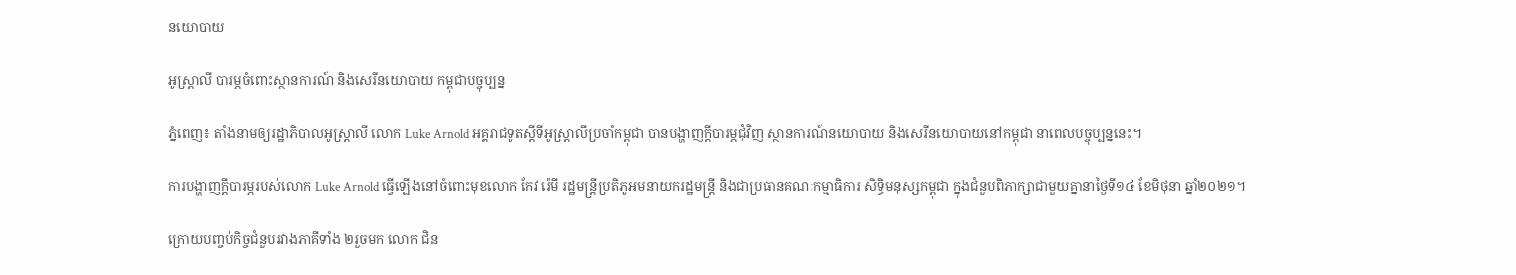នយោបាយ

អូស្រ្តាលី បារម្ភចំពោះស្ថានការណ៍ និងសេរីនយោបាយ កម្ពុជាបច្ចុប្បន្ន

ភ្នំពេញ៖ តាំងនាមឲ្យរដ្ឋាភិបាលអូស្រ្តាលី លោក Luke Arnold អគ្គរាជទូតស្តីទីអូស្រ្តាលីប្រចាំកម្ពុជា បានបង្ហាញក្តីបារម្ភជុំវិញ ស្ថានការណ៍នយោបាយ និងសេរីនយោបាយនៅកម្ពុជា នាពេលបច្ចុប្បន្ននេះ។

ការបង្ហាញក្តីបារម្ភរបស់លោក Luke Arnold ធ្វើឡើងនៅចំពោះមុខលោក កែវ រ៉េមី រដ្ឋមន្រ្តីប្រតិភូអមនាយករដ្ឋមន្រ្តី និងជាប្រធានគណៈកម្មាធិការ សិទ្ធិមនុស្សកម្ពុជា ក្នុងជំនួបពិភាក្សាជាមួយគ្នានាថ្ងៃទី១៤ ខែមិថុនា ឆ្នាំ២០២១។

ក្រោយបញ្ចប់កិច្ចជំនួបរវាងភាគីទាំង ២រួចមក លោក ជិន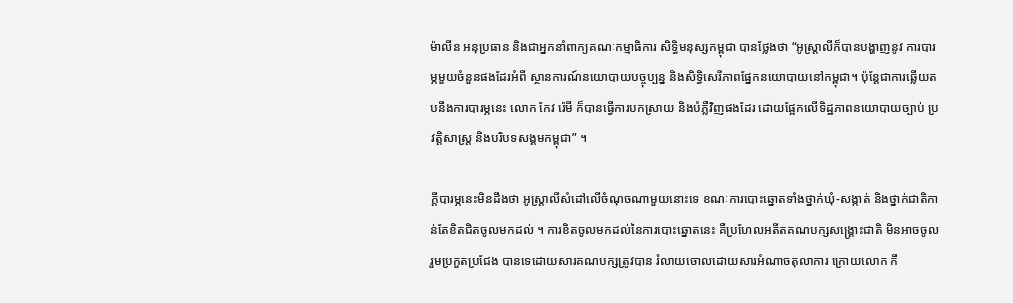ម៉ាលីន អនុប្រធាន និងជាអ្នកនាំពាក្យគណៈកម្មាធិការ សិទ្ធិមនុស្សកម្ពុជា បានថ្លែងថា “អូស្រ្តាលីក៏បានបង្ហាញនូវ ការបារម្ភមួយចំនួនផងដែរអំពី ស្ថានការណ៍នយោបាយបច្ចុប្បន្ន និងសិទ្ធិសេរីភាពផ្នែកនយោបាយនៅកម្ពុជា។ ប៉ុន្តែជាការឆ្លើយតបនឹងការបារម្ភនេះ លោក កែវ រ៉េមី ក៏បានធ្វើការបកស្រាយ និងបំភ្លឺវិញផងដែរ ដោយផ្អែកលើទិដ្ឋភាពនយោបាយច្បាប់ ប្រវត្តិសាស្រ្ត និងបរិបទសង្គមកម្ពុជា” ។

ក្តីបារម្ភនេះមិនដឹងថា អូស្រ្តាលីសំដៅលើចំណុចណាមួយនោះទេ ខណៈការបោះឆ្នោតទាំងថ្នាក់ឃុំ-សង្កាត់ និងថ្នាក់ជាតិកាន់តែខិតជិតចូលមកដល់ ។ ការខិតចូលមកដល់នៃការបោះឆ្នោតនេះ គឺប្រហែលអតីតគណបក្សសង្រ្គោះជាតិ មិនអាចចូលរួមប្រកួតប្រជែង បានទេដោយសារគណបក្សត្រូវបាន រំលាយចោលដោយសារអំណាចតុលាការ ក្រោយលោក កឹ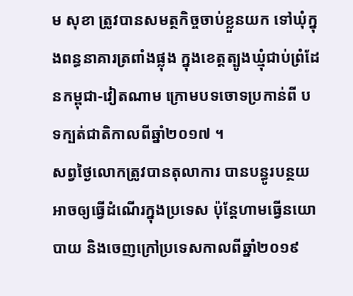ម សុខា ត្រូវបានសមត្ថកិច្ចចាប់ខ្លួនយក ទៅឃុំក្នុងពន្ធនាគារត្រពាំងផ្លុង ក្នុងខេត្តត្បូងឃ្មុំជាប់ព្រំដែនកម្ពុជា-វៀតណាម ក្រោមបទចោទប្រកាន់ពី បទក្បត់ជាតិកាលពីឆ្នាំ២០១៧ ។
សព្វថ្ងៃលោកត្រូវបានតុលាការ បានបន្ធូរបន្ថយអាចឲ្យធ្វើដំណើរក្នុងប្រទេស ប៉ុន្តែហាមធ្វើនយោបាយ និងចេញក្រៅប្រទេសកាលពីឆ្នាំ២០១៩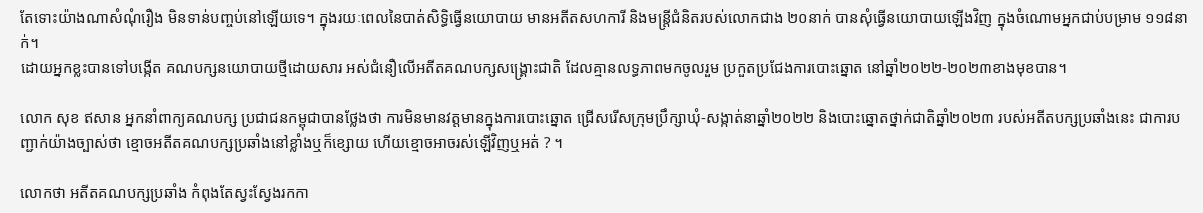តែទោះយ៉ាងណាសំណុំរឿង មិនទាន់បញ្ចប់នៅឡើយទេ។ ក្នុងរយៈពេលនៃបាត់សិទ្ធិធ្វើនយោបាយ មានអតីតសហការី និងមន្ត្រីជំនិតរបស់លោកជាង ២០នាក់ បានសុំធ្វើនយោបាយឡើងវិញ ក្នុងចំណោមអ្នកជាប់បម្រាម ១១៨នាក់។
ដោយអ្នកខ្លះបានទៅបង្កើត គណបក្សនយោបាយថ្មីដោយសារ អស់ជំនឿលើអតីតគណបក្សសង្រ្គោះជាតិ ដែលគ្មានលទ្ធភាពមកចូលរួម ប្រកួតប្រជែងការបោះឆ្នោត នៅឆ្នាំ២០២២-២០២៣ខាងមុខបាន។

លោក សុខ ឥសាន អ្នកនាំពាក្យគណបក្ស ប្រជាជនកម្ពុជាបានថ្លែងថា ការមិនមានវត្តមានក្នុងការបោះឆ្នោត ជ្រើសរើសក្រុមប្រឹក្សាឃុំ-សង្កាត់នាឆ្នាំ២០២២ និងបោះឆ្នោតថ្នាក់ជាតិឆ្នាំ២០២៣ របស់អតីតបក្សប្រឆាំងនេះ ជាការបញ្ជាក់យ៉ាងច្បាស់ថា ខ្មោចអតីតគណបក្សប្រឆាំងនៅខ្លាំងឬក៏ខ្សោយ ហើយខ្មោចអាចរស់ឡើវិញឬអត់ ? ។

លោកថា អតីតគណបក្សប្រឆាំង កំពុងតែស្វះស្វែងរកកា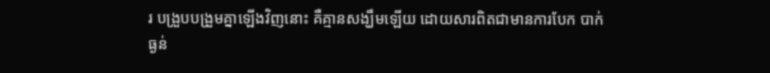រ បង្រួបបង្រួមគ្នាឡើងវិញនោះ គឺគ្មានសង្ឃឹមឡើយ ដោយសារពិតជាមានការបែក បាក់ធ្ងន់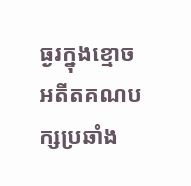ធ្ងរក្នុងខ្មោចអតីតគណបក្សប្រឆាំង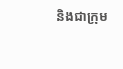និងជាក្រុម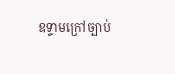ឧទ្ទាមក្រៅច្បាប់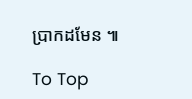ប្រាកដមែន ៕

To Top